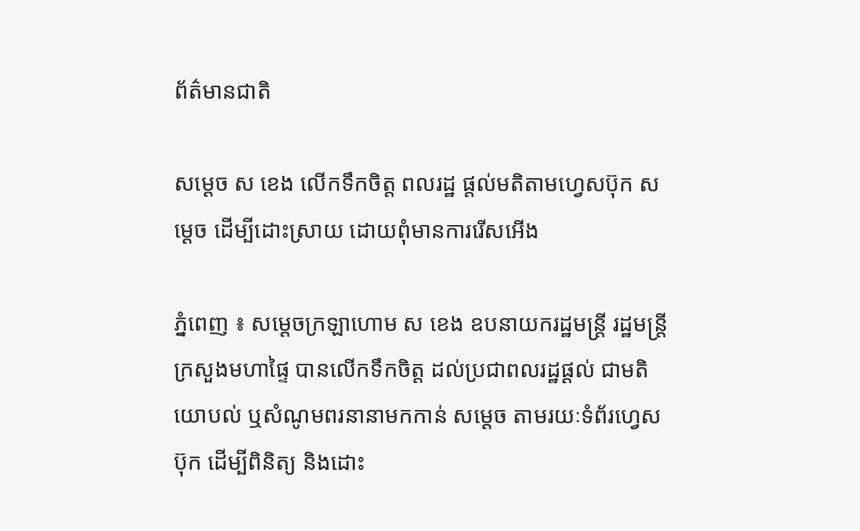ព័ត៌មានជាតិ

សម្ដេច ស ខេង លើកទឹកចិត្ត ពលរដ្ឋ ផ្ដល់មតិតាមហ្វេសប៊ុក សម្ដេច ដើម្បីដោះស្រាយ ដោយពុំមានការរើសអើង

ភ្នំពេញ ៖ សម្ដេចក្រឡាហោម ស ខេង ឧបនាយករដ្ឋមន្ត្រី រដ្ឋមន្ត្រី ក្រសួងមហាផ្ទៃ បានលើកទឹកចិត្ត ដល់ប្រជាពលរដ្ឋផ្ដល់ ជាមតិយោបល់ ឬសំណូមពរនានាមកកាន់ សម្ដេច តាមរយៈទំព័រហ្វេសប៊ុក ដើម្បីពិនិត្យ និងដោះ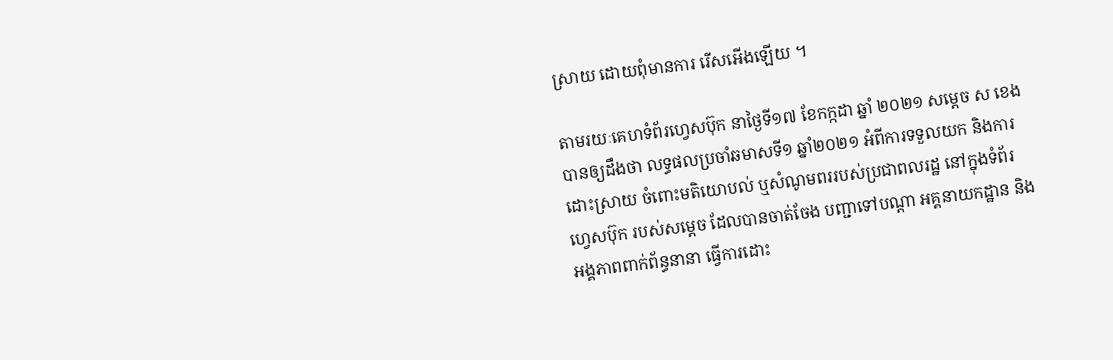ស្រាយ ដោយពុំមានការ រើសអើងឡើយ ។

តាមរយៈគេហទំព័រហ្វេសប៊ុក នាថ្ងៃទី១៧ ខែកក្កដា ឆ្នាំ ២០២១ សម្ដេច ស ខេង បានឲ្យដឹងថា លទ្ធផលប្រចាំឆមាសទី១ ឆ្នាំ២០២១ អំពីការទទួលយក និងការដោះស្រាយ ចំពោះមតិយោបល់ ឬសំណូមពររបស់ប្រជាពលរដ្ឋ នៅក្នុងទំព័រហ្វេសប៊ុក របស់សម្ដេច ដែលបានចាត់ចែង បញ្ជាទៅបណ្តា អគ្គនាយកដ្ឋាន និងអង្គភាពពាក់ព័ន្ធនានា ធ្វើការដោះ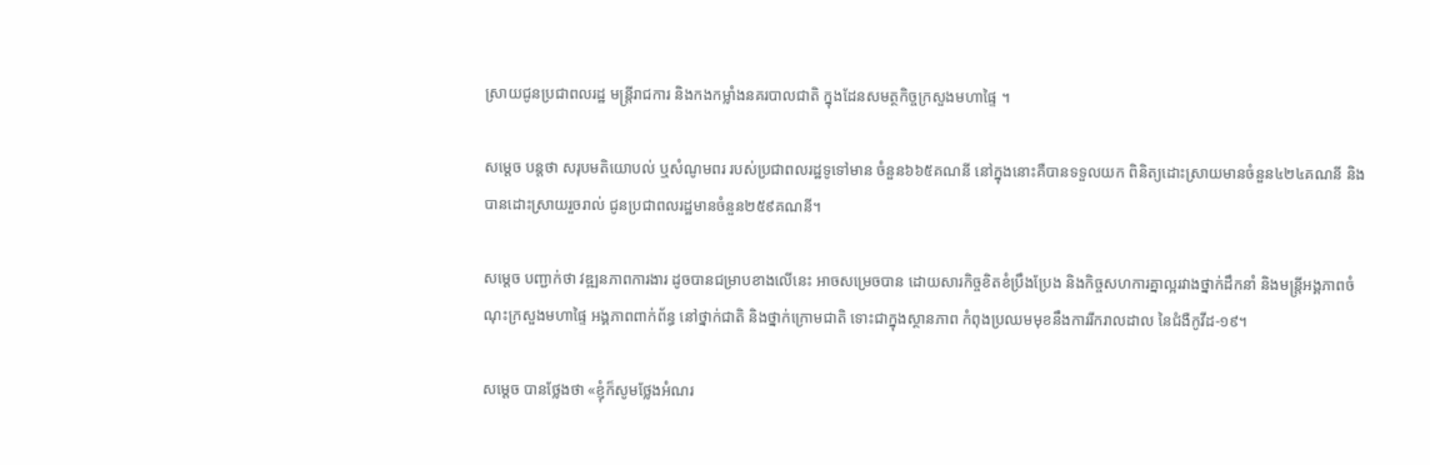ស្រាយជូនប្រជាពលរដ្ឋ មន្ត្រីរាជការ និងកងកម្លាំងនគរបាលជាតិ ក្នុងដែនសមត្ថកិច្ចក្រសួងមហាផ្ទៃ ។

សម្ដេច បន្ដថា សរុបមតិយោបល់ ឬសំណូមពរ របស់ប្រជាពលរដ្ឋទូទៅមាន ចំនួន៦៦៥គណនី នៅក្នុងនោះគឺបានទទួលយក ពិនិត្យដោះស្រាយមានចំនួន៤២៤គណនី និងបានដោះស្រាយរួចរាល់ ជូនប្រជាពលរដ្ឋមានចំនួន២៥៩គណនី។

សម្ដេច បញ្ជាក់ថា វឌ្ឍនភាពការងារ ដូចបានជម្រាបខាងលើនេះ អាចសម្រេចបាន ដោយសារកិច្ចខិតខំប្រឹងប្រែង និងកិច្ចសហការគ្នាល្អរវាងថ្នាក់ដឹកនាំ និងមន្ត្រីអង្គភាពចំណុះក្រសួងមហាផ្ទៃ អង្គភាពពាក់ព័ន្ធ នៅថ្នាក់ជាតិ និងថ្នាក់ក្រោមជាតិ ទោះជាក្នុងស្ថានភាព កំពុងប្រឈមមុខនឹងការរីករាលដាល នៃជំងឺកូវីដ-១៩។

សម្ដេច បានថ្លែងថា «ខ្ញុំក៏សូមថ្លែងអំណរ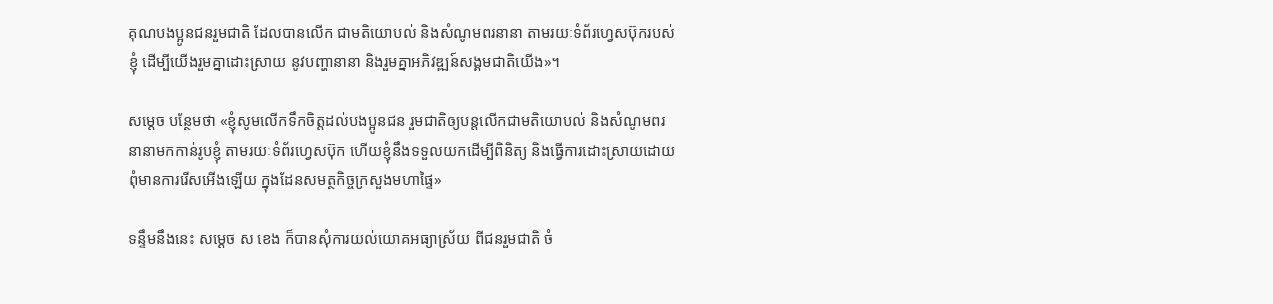គុណបងប្អូនជនរួមជាតិ ដែលបានលើក ជាមតិយោបល់ និងសំណូមពរនានា តាមរយៈទំព័រហ្វេសប៊ុករបស់ខ្ញុំ ដើម្បីយើងរួមគ្នាដោះស្រាយ នូវបញ្ហានានា និងរួមគ្នាអភិវឌ្ឍន៍សង្គមជាតិយើង»។

សម្ដេច បន្ថែមថា «ខ្ញុំសូមលើកទឹកចិត្តដល់បងប្អូនជន រួមជាតិឲ្យបន្តលើកជាមតិយោបល់ និងសំណូមពរនានាមកកាន់រូបខ្ញុំ តាមរយៈទំព័រហ្វេសប៊ុក ហើយខ្ញុំនឹងទទួលយកដើម្បីពិនិត្យ និងធ្វើការដោះស្រាយដោយ ពុំមានការរើសអើងឡើយ ក្នុងដែនសមត្ថកិច្ចក្រសួងមហាផ្ទៃ»

ទន្ទឹមនឹងនេះ សម្ដេច ស ខេង ក៏បានសុំការយល់យោគអធ្យាស្រ័យ ពីជនរួមជាតិ ចំ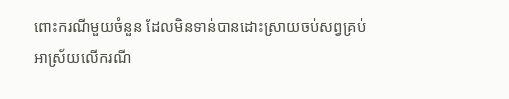ពោះករណីមួយចំនួន ដែលមិនទាន់បានដោះស្រាយចប់សព្វគ្រប់ អាស្រ័យលើករណី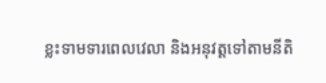ខ្លះទាមទារពេលវេលា និងអនុវត្តទៅតាមនីតិ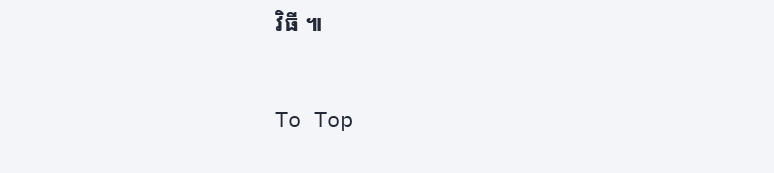វិធី ៕

To Top